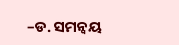–ଡ. ସମନ୍ୱୟ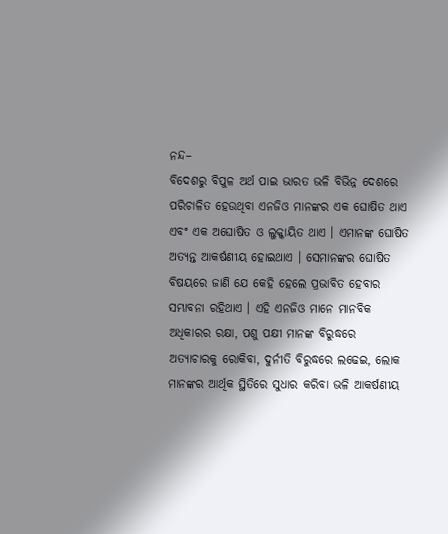ନନ୍ଦ–
ବିଦେଶରୁ ବିପୁଳ ଅର୍ଥ ପାଇ ଭାରତ ଭଳି ବିଭିନ୍ନ ଦେଶରେ ପରିଚାଳିତ ହେଉଥିବା ଏନଜିଓ ମାନଙ୍କର ଏକ ଘୋଷିତ ଥାଏ ଏବଂ ଏକ ଅଘୋଷିତ ଓ ଲୁକ୍କାୟିତ ଥାଏ । ଏମାନଙ୍କ ଘୋଷିତ ଅତ୍ୟନ୍ତ ଆକର୍ଷଣୀୟ ହୋଇଥାଏ । ସେମାନଙ୍କର ଘୋଷିତ ବିଷୟରେ ଜାଣି ଯେ କେହି ହେଲେ ପ୍ରଭାବିତ ହେବାର ସମ୍ଭାବନା ରହିଥାଏ । ଏହି ଏନଜିଓ ମାନେ ମାନବିକ ଅଧିକାରର ରକ୍ଷା, ପଶୁ ପକ୍ଷୀ ମାନଙ୍କ ବିରୁଦ୍ଧରେ ଅତ୍ୟାଚାରକୁ ରୋକିବା, ଦୁର୍ନୀତି ବିରୁଦ୍ଧରେ ଲଢେଇ, ଲୋକ ମାନଙ୍କର ଆର୍ଥିକ ସ୍ଥିତିରେ ସୁଧାର କରିବା ଭଳି ଆକର୍ଷଣୀୟ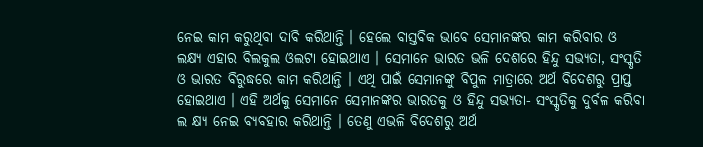ନେଇ କାମ କରୁଥିବା ଦାବି କରିଥାନ୍ତି । ହେଲେ ବାସ୍ତବିକ ଭାବେ ସେମାନଙ୍କର କାମ କରିବାର ଓ ଲକ୍ଷ୍ୟ ଏହାର ବିଲକୁଲ ଓଲଟା ହୋଇଥାଏ । ସେମାନେ ଭାରତ ଭଳି ଦେଶରେ ହିନ୍ଦୁ ସଭ୍ୟତା, ସଂସ୍କୃତି ଓ ଭାରତ ବିରୁଦ୍ଧରେ କାମ କରିଥାନ୍ତି । ଏଥି ପାଇଁ ସେମାନଙ୍କୁ ବିପୁଳ ମାତ୍ରାରେ ଅର୍ଥ ବିଦେଶରୁ ପ୍ରାପ୍ତ ହୋଇଥାଏ । ଏହି ଅର୍ଥକୁ ସେମାନେ ସେମାନଙ୍କର ଭାରତକୁ ଓ ହିନ୍ଦୁ ସଭ୍ୟତା- ସଂସ୍କୃତିକୁ ଦୁର୍ବଳ କରିବା ଲ କ୍ଷ୍ୟ ନେଇ ବ୍ୟବହାର କରିଥାନ୍ତି । ତେଣୁ ଏଭଳି ବିଦେଶରୁ ଅର୍ଥ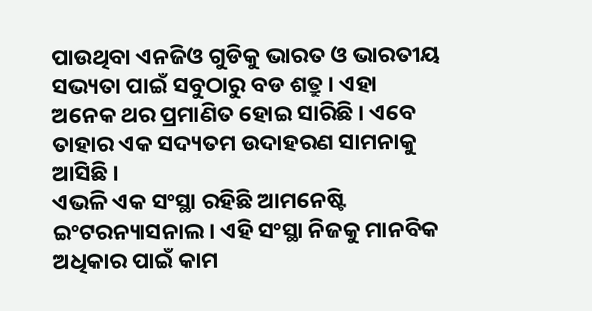ପାଉଥିବା ଏନଜିଓ ଗୁଡିକୁ ଭାରତ ଓ ଭାରତୀୟ ସଭ୍ୟତା ପାଇଁ ସବୁଠାରୁ ବଡ ଶତ୍ରୁ । ଏହା ଅନେକ ଥର ପ୍ରମାଣିତ ହୋଇ ସାରିଛି । ଏବେ ତାହାର ଏକ ସଦ୍ୟତମ ଉଦାହରଣ ସାମନାକୁ ଆସିଛି ।
ଏଭଳି ଏକ ସଂସ୍ଥା ରହିଛି ଆମନେଷ୍ଟି ଇଂଟରନ୍ୟାସନାଲ । ଏହି ସଂସ୍ଥା ନିଜକୁ ମାନବିକ ଅଧିକାର ପାଇଁ କାମ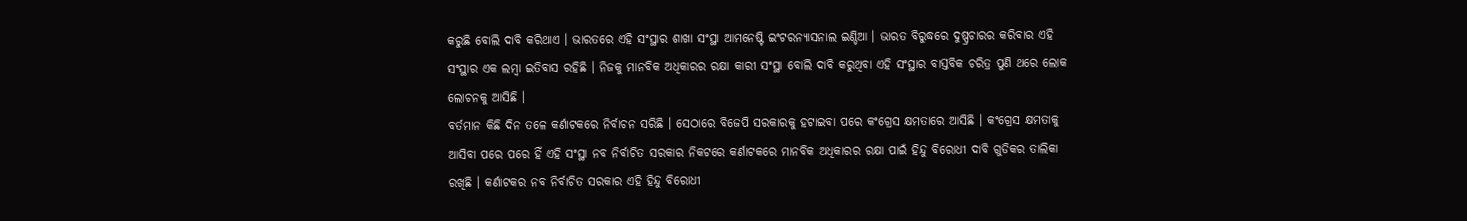କରୁଛି ବୋଲି ଦାବି କରିଥାଏ । ଭାରତରେ ଏହି ସଂସ୍ଥାର ଶାଖା ସଂସ୍ଥା ଆମନେଷ୍ଟି ଇଂଟରନ୍ୟାସନାଲ ଇଣ୍ଡିଆ । ଭାରତ ବିରୁଦ୍ଧରେ ଦୁଷ୍ପ୍ରଚାରର କରିବାର ଏହି ସଂସ୍ଥାର ଏକ ଲମ୍ବା ଇତିବାସ ରହିଛି । ନିଜକୁ ମାନବିକ ଅଧିକାରର ରକ୍ଷା କାରୀ ସଂସ୍ଥା ବୋଲି ଦାବି କରୁଥିବା ଏହି ସଂସ୍ଥାର ବାସ୍ତବିକ ଚରିତ୍ର ପୁଣି ଥରେ ଲୋକ ଲୋଚନକୁ ଆସିଛି ।
ବର୍ତମାନ କିଛି ଦିନ ତଳେ କର୍ଣାଟକରେ ନିର୍ବାଚନ ସରିଛି । ସେଠାରେ ବିଜେପି ସରକାରକୁ ହଟାଇବା ପରେ କଂଗ୍ରେସ କ୍ଷମତାରେ ଆସିଛି । କଂଗ୍ରେସ କ୍ଷମତାକୁ ଆସିବା ପରେ ପରେ ହିଁ ଏହି ସଂସ୍ଥା ନବ ନିର୍ବାଚିତ ସରକାର ନିକଟରେ କର୍ଣାଟକରେ ମାନବିକ ଅଧିକାରର ରକ୍ଷା ପାଇଁ ହିନ୍ଦୁ ବିରୋଧୀ ଦାବି ଗୁଡିକର ତାଲିକା ରଖିଛି । କର୍ଣାଟକର ନବ ନିର୍ବାଚିତ ସରକାର ଏହି ହିନ୍ଦୁ ବିରୋଧୀ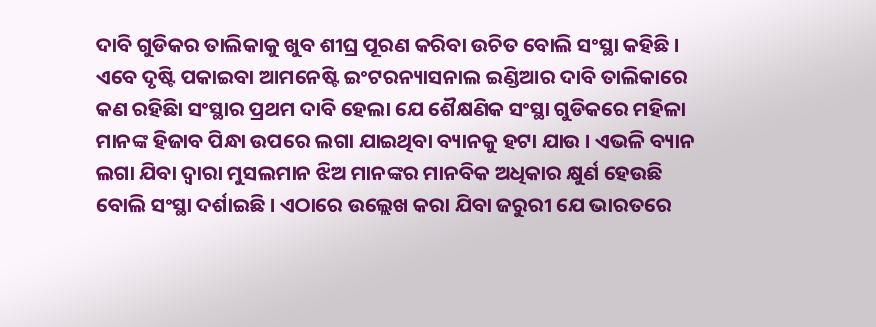ଦାବି ଗୁଡିକର ତାଲିକାକୁ ଖୁବ ଶୀଘ୍ର ପୂରଣ କରିବା ଉଚିତ ବୋଲି ସଂସ୍ଥା କହିଛି ।
ଏବେ ଦୃଷ୍ଟି ପକାଇବା ଆମନେଷ୍ଟି ଇଂଟରନ୍ୟାସନାଲ ଇଣ୍ଡିଆର ଦାବି ତାଲିକାରେ କଣ ରହିଛିା ସଂସ୍ଥାର ପ୍ରଥମ ଦାବି ହେଲା ଯେ ଶୈକ୍ଷଣିକ ସଂସ୍ଥା ଗୁଡିକରେ ମହିଳା ମାନଙ୍କ ହିଜାବ ପିନ୍ଧା ଉପରେ ଲଗା ଯାଇଥିବା ବ୍ୟାନକୁ ହଟା ଯାଉ । ଏଭଳି ବ୍ୟାନ ଲଗା ଯିବା ଦ୍ୱାରା ମୁସଲମାନ ଝିଅ ମାନଙ୍କର ମାନବିକ ଅଧିକାର କ୍ଷୁର୍ଣ ହେଉଛି ବୋଲି ସଂସ୍ଥା ଦର୍ଶାଇଛି । ଏଠାରେ ଉଲ୍ଲେଖ କରା ଯିବା ଜରୁରୀ ଯେ ଭାରତରେ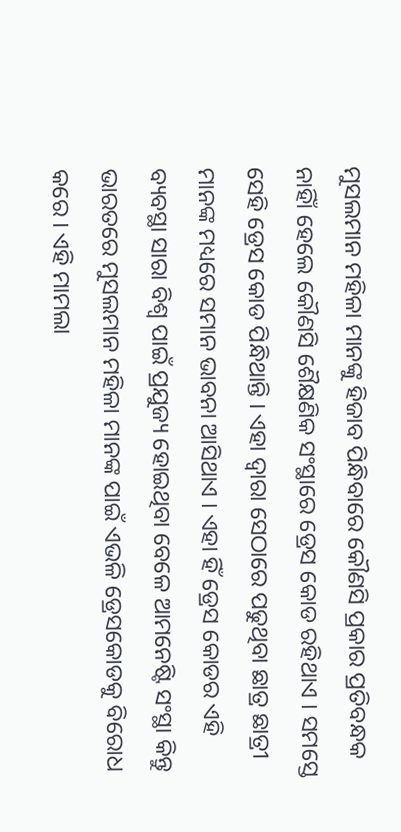ମୁସଲମାନ ମହିଳା ମାନଙ୍କୁ ହିଜାବ ପିନ୍ଧିବାରେ କୌଣସି ପ୍ରକାର ପ୍ରତିବନ୍ଧକ ନାହିାଁ ହେଲେ କୌଣସି ଶୈକ୍ଷଣିକ ସଂସ୍ଥାରେ ଡ୍ରେସ କୋଡ ରହିଥାଏ । ସମସ୍ତେ ସେହି ଡ୍ରେସ କୋଡ ପିନ୍ଧିଥାନ୍ତି । ଏହା ଦ୍ୱାରା ସେଠାରେ ପଢୁଥିବା ଛାତ୍ର ଛାତ୍ରୀ ମାନଙ୍କ ମଧ୍ୟରେ ସମାନ ଭାବନା ଆସିଥାଏ । ଏହା ହିଁ ଡ୍ରେସ କୋଡର ଏହି ବ୍ୟବସ୍ଥା ସାରା ବିଶ୍ୱ ପାଇଁ ପ୍ରଯୁଜ୍ୟ ହୋଇଥିବା ବେଳେ ଆମନେଷ୍ଟି ସଂସ୍ଥା କିନ୍ତୁ ଭାରତରେ ମୁସଲମାନ ମହିଳା ମାନଙ୍କ ପାଇଁ ଏଭଳି ଡ୍ରେସକୋଡକୁ ବିରୋଧ କରେ । ଏହି ମାମଲା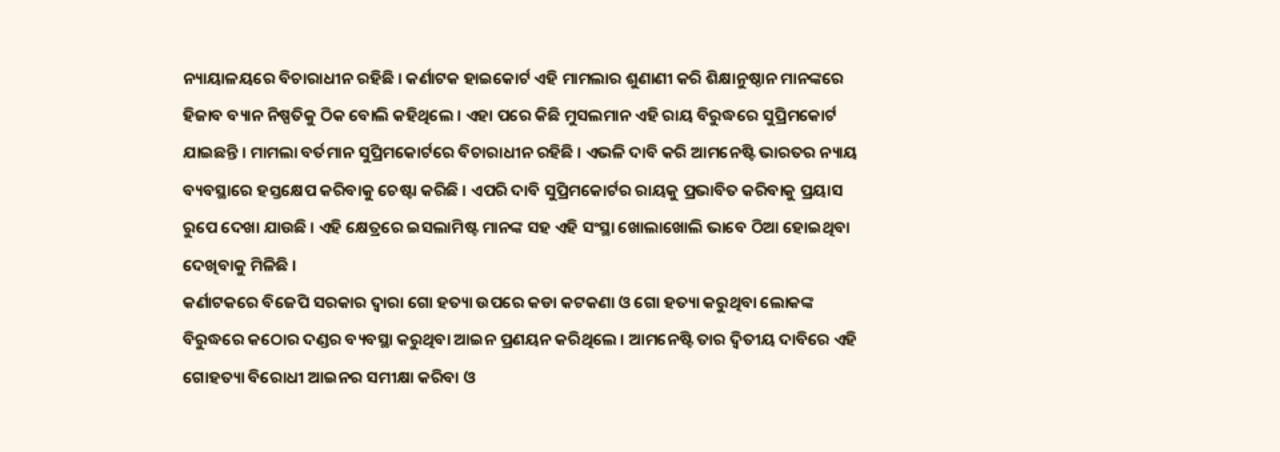ନ୍ୟାୟାଳୟରେ ବିଚାରାଧୀନ ରହିଛି । କର୍ଣାଟକ ହାଇକୋର୍ଟ ଏହି ମାମଲାର ଶୁଣାଣୀ କରି ଶିକ୍ଷାନୁଷ୍ଠାନ ମାନଙ୍କରେ ହିଜାବ ବ୍ୟାନ ନିଷ୍ପତିକୁ ଠିକ ବୋଲି କହିଥିଲେ । ଏହା ପରେ କିଛି ମୁସଲମାନ ଏହି ରାୟ ବିରୁଦ୍ଧରେ ସୁପ୍ରିମକୋର୍ଟ ଯାଇଛନ୍ତି । ମାମଲା ବର୍ତମାନ ସୁପ୍ରିମକୋର୍ଟରେ ବିଚାରାଧୀନ ରହିଛି । ଏଭଳି ଦାବି କରି ଆମନେଷ୍ଟି ଭାରତର ନ୍ୟାୟ ବ୍ୟବସ୍ଥାରେ ହସ୍ତକ୍ଷେପ କରିବାକୁ ଚେଷ୍ଟା କରିଛି । ଏପରି ଦାବି ସୁପ୍ରିମକୋର୍ଟର ରାୟକୁ ପ୍ରଭାବିତ କରିବାକୁ ପ୍ରୟାସ ରୁପେ ଦେଖା ଯାଉଛି । ଏହି କ୍ଷେତ୍ରରେ ଇସଲାମିଷ୍ଟ ମାନଙ୍କ ସହ ଏହି ସଂସ୍ଥା ଖୋଲାଖୋଲି ଭାବେ ଠିଆ ହୋଇଥିବା ଦେଖିବାକୁ ମିଳିଛି ।
କର୍ଣାଟକରେ ବିଜେପି ସରକାର ଦ୍ବାରା ଗୋ ହତ୍ୟା ଉପରେ କଡା କଟକଣା ଓ ଗୋ ହତ୍ୟା କରୁଥିବା ଲୋକଙ୍କ ବିରୁଦ୍ଧରେ କଠୋର ଦଣ୍ଡର ବ୍ୟବସ୍ଥା କରୁଥିବା ଆଇନ ପ୍ରଣୟନ କରିଥିଲେ । ଆମନେଷ୍ଟି ତାର ଦ୍ୱିତୀୟ ଦାବିରେ ଏହି ଗୋହତ୍ୟା ବିରୋଧୀ ଆଇନର ସମୀକ୍ଷା କରିବା ଓ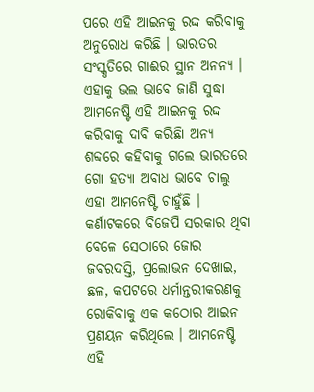ପରେ ଏହି ଆଇନକୁ ରଦ୍ଦ କରିବାକୁ ଅନୁରୋଧ କରିଛି । ଭାରତର ସଂସ୍କୃତିରେ ଗାଈର ସ୍ଥାନ ଅନନ୍ୟ । ଏହାକୁ ଭଲ ଭାବେ ଜାଣି ସୁଦ୍ଧା ଆମନେଷ୍ଟି ଏହି ଆଇନକୁ ରଦ୍ଦ କରିବାକୁ ଦାବି କରିଛିା ଅନ୍ୟ ଶବ୍ଦରେ କହିବାକୁ ଗଲେ ଭାରତରେ ଗୋ ହତ୍ୟା ଅବାଧ ଭାବେ ଚାଲୁ ଏହା ଆମନେଷ୍ଟି ଚାହୁଁଛି ।
କର୍ଣାଟକରେ ବିଜେପି ସରକାର ଥିବା ବେଳେ ସେଠାରେ ଜୋର ଜବରଦସ୍ତି, ପ୍ରଲୋଭନ ଦେଖାଇ, ଛଳ, କପଟରେ ଧର୍ମାନ୍ତରୀକରଣକୁ ରୋକିବାକୁ ଏକ କଠୋର ଆଇନ ପ୍ରଣୟନ କରିଥିଲେ । ଆମନେଷ୍ଟି ଏହି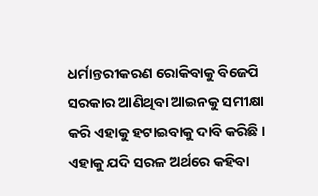ଧର୍ମାନ୍ତରୀକରଣ ରୋକିବାକୁ ବିଜେପି ସରକାର ଆଣିଥିବା ଆଇନକୁ ସମୀକ୍ଷା କରି ଏହାକୁ ହଟାଇବାକୁ ଦାବି କରିଛି । ଏହାକୁ ଯଦି ସରଳ ଅର୍ଥରେ କହିବା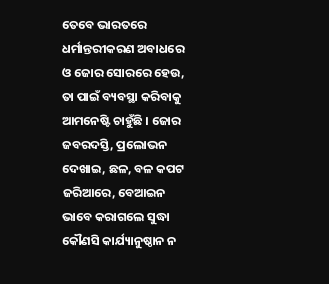ତେବେ ଭାରତରେ ଧର୍ମାନ୍ତରୀକରଣ ଅବାଧରେ ଓ ଜୋର ସୋରରେ ହେଉ, ତା ପାଇଁ ବ୍ୟବସ୍ଥା କରିବାକୁ ଆମନେଷ୍ଟି ଚାହୁଁଛି । ଜୋର ଜବରଦସ୍ତି, ପ୍ରଲୋଭନ ଦେଖାଇ, ଛଳ, ବଳ କପଟ ଜରିଆରେ, ବେଆଇନ ଭାବେ କରାଗଲେ ସୁଦ୍ଧା କୌଣସି କାର୍ଯ୍ୟାନୁଷ୍ଠାନ ନ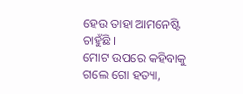ହେଉ ତାହା ଆମନେଷ୍ଟି ଚାହୁଁଛି ।
ମୋଟ ଉପରେ କହିବାକୁ ଗଲେ ଗୋ ହତ୍ୟା,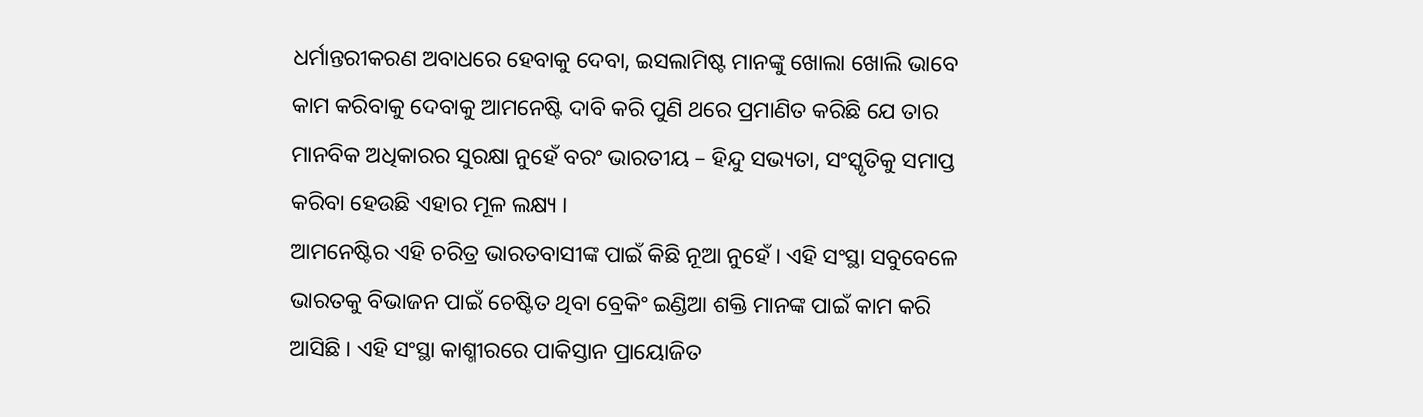ଧର୍ମାନ୍ତରୀକରଣ ଅବାଧରେ ହେବାକୁ ଦେବା, ଇସଲାମିଷ୍ଟ ମାନଙ୍କୁ ଖୋଲା ଖୋଲି ଭାବେ କାମ କରିବାକୁ ଦେବାକୁ ଆମନେଷ୍ଟି ଦାବି କରି ପୁଣି ଥରେ ପ୍ରମାଣିତ କରିଛି ଯେ ତାର ମାନବିକ ଅଧିକାରର ସୁରକ୍ଷା ନୁହେଁ ବରଂ ଭାରତୀୟ – ହିନ୍ଦୁ ସଭ୍ୟତା, ସଂସ୍କୃତିକୁ ସମାପ୍ତ କରିବା ହେଉଛି ଏହାର ମୂଳ ଲକ୍ଷ୍ୟ ।
ଆମନେଷ୍ଟିର ଏହି ଚରିତ୍ର ଭାରତବାସୀଙ୍କ ପାଇଁ କିଛି ନୂଆ ନୁହେଁ । ଏହି ସଂସ୍ଥା ସବୁବେଳେ ଭାରତକୁ ବିଭାଜନ ପାଇଁ ଚେଷ୍ଟିତ ଥିବା ବ୍ରେକିଂ ଇଣ୍ଡିଆ ଶକ୍ତି ମାନଙ୍କ ପାଇଁ କାମ କରି ଆସିଛି । ଏହି ସଂସ୍ଥା କାଶ୍ମୀରରେ ପାକିସ୍ତାନ ପ୍ରାୟୋଜିତ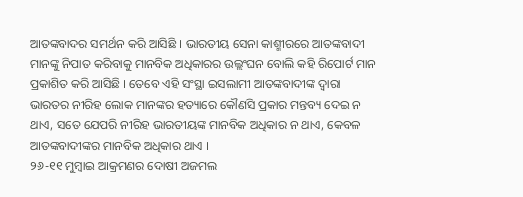ଆତଙ୍କବାଦର ସମର୍ଥନ କରି ଆସିଛି । ଭାରତୀୟ ସେନା କାଶ୍ମୀରରେ ଆତଙ୍କବାଦୀ ମାନଙ୍କୁ ନିପାତ କରିବାକୁ ମାନବିକ ଅଧିକାରର ଉଲ୍ଲଂଘନ ବୋଲି କହି ରିପୋର୍ଟ ମାନ ପ୍ରକାଶିତ କରି ଆସିଛି । ତେବେ ଏହି ସଂସ୍ଥା ଇସଲାମୀ ଆତଙ୍କବାଦୀଙ୍କ ଦ୍ୱାରା ଭାରତର ନୀରିହ ଲୋକ ମାନଙ୍କର ହତ୍ୟାରେ କୌଣସି ପ୍ରକାର ମନ୍ତବ୍ୟ ଦେଇ ନ ଥାଏ, ସତେ ଯେପରି ନୀରିହ ଭାରତୀୟଙ୍କ ମାନବିକ ଅଧିକାର ନ ଥାଏ, କେବଳ ଆତଙ୍କବାଦୀଙ୍କର ମାନବିକ ଅଧିକାର ଥାଏ ।
୨୬-୧୧ ମୁମ୍ବାଇ ଆକ୍ରମଣର ଦୋଷୀ ଅଜମଲ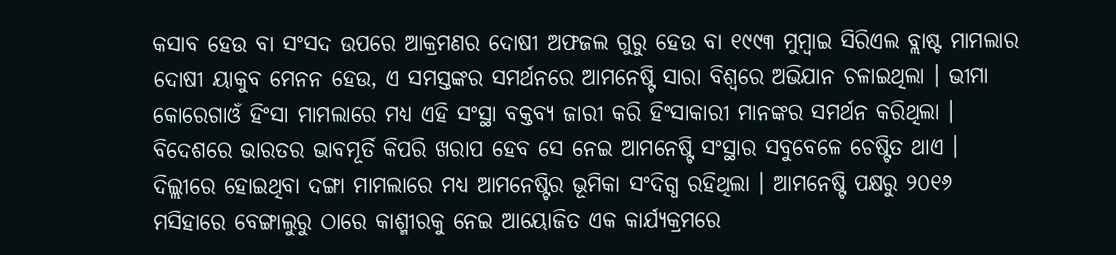କସାବ ହେଉ ବା ସଂସଦ ଉପରେ ଆକ୍ରମଣର ଦୋଷୀ ଅଫଜଲ ଗୁରୁ ହେଉ ବା ୧୯୯୩ ମୁମ୍ବାଇ ସିରିଏଲ ବ୍ଲାଷ୍ଟ ମାମଲାର ଦୋଷୀ ୟାକୁବ ମେନନ ହେଉ, ଏ ସମସ୍ତଙ୍କର ସମର୍ଥନରେ ଆମନେଷ୍ଟି ସାରା ବିଶ୍ୱରେ ଅଭିଯାନ ଚଳାଇଥିଲା । ଭୀମା କୋରେଗାଓଁ ହିଂସା ମାମଲାରେ ମଧ୍ୟ ଏହି ସଂସ୍ଥା ବକ୍ତବ୍ୟ ଜାରୀ କରି ହିଂସାକାରୀ ମାନଙ୍କର ସମର୍ଥନ କରିଥିଲା । ବିଦେଶରେ ଭାରତର ଭାବମୂର୍ତି କିପରି ଖରାପ ହେବ ସେ ନେଇ ଆମନେଷ୍ଟି ସଂସ୍ଥାର ସବୁବେଳେ ଚେଷ୍ଟିତ ଥାଏ । ଦିଲ୍ଲୀରେ ହୋଇଥିବା ଦଙ୍ଗା ମାମଲାରେ ମଧ୍ୟ ଆମନେଷ୍ଟିର ଭୂମିକା ସଂଦିଗ୍ଧ ରହିଥିଲା । ଆମନେଷ୍ଟି ପକ୍ଷରୁ ୨୦୧୬ ମସିହାରେ ବେଙ୍ଗାଲୁରୁ ଠାରେ କାଶ୍ମୀରକୁ ନେଇ ଆୟୋଜିତ ଏକ କାର୍ଯ୍ୟକ୍ରମରେ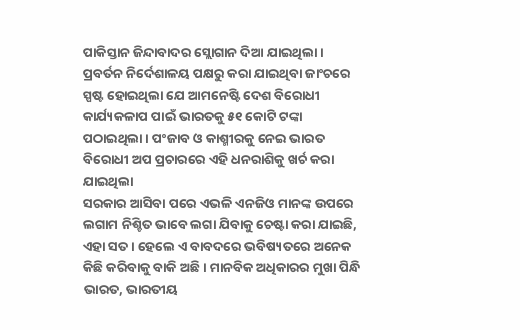ପାକିସ୍ତାନ ଜିନ୍ଦାବାଦର ସ୍ଲୋଗାନ ଦିଆ ଯାଇଥିଲା ।
ପ୍ରବର୍ତନ ନିର୍ଦେଶାଳୟ ପକ୍ଷରୁ କରା ଯାଇଥିବା ଜାଂଚରେ ସ୍ପଷ୍ଟ ହୋଇଥିଲା ଯେ ଆମନେଷ୍ଟି ଦେଶ ବିରୋଧୀ କାର୍ଯ୍ୟକଳାପ ପାଇଁ ଭାରତକୁ ୫୧ କୋଟି ଟଙ୍କା ପଠାଇଥିଲା । ପଂଜାବ ଓ କାଶ୍ମୀରକୁ ନେଇ ଭାରତ ବିରୋଧୀ ଅପ ପ୍ରଚାରରେ ଏହି ଧନରାଶିକୁ ଖର୍ଚ କରା ଯାଇଥିଲା
ସରକାର ଆସିବା ପରେ ଏଭଳି ଏନଜିଓ ମାନଙ୍କ ଉପରେ ଲଗାମ ନିଶ୍ଚିତ ଭାବେ ଲଗା ଯିବାକୁ ଚେଷ୍ଟା କରା ଯାଇଛି, ଏହା ସତ । ହେଲେ ଏ ବାବଦରେ ଭବିଷ୍ୟତରେ ଅନେକ କିଛି କରିବାକୁ ବାକି ଅଛି । ମାନବିକ ଅଧିକାରର ମୁଖା ପିନ୍ଧି ଭାରତ, ଭାରତୀୟ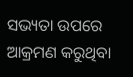ସଭ୍ୟତା ଉପରେ ଆକ୍ରମଣ କରୁଥିବା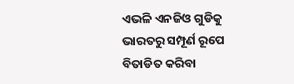ଏଭଳି ଏନଜିଓ ଗୁଡିକୁ ଭାରତରୁ ସମ୍ପୂର୍ଣ ରୂପେ ବିତାଡିତ କରିବା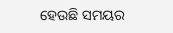ହେଉଛି ସମୟର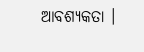ଆବଶ୍ୟକତା ।